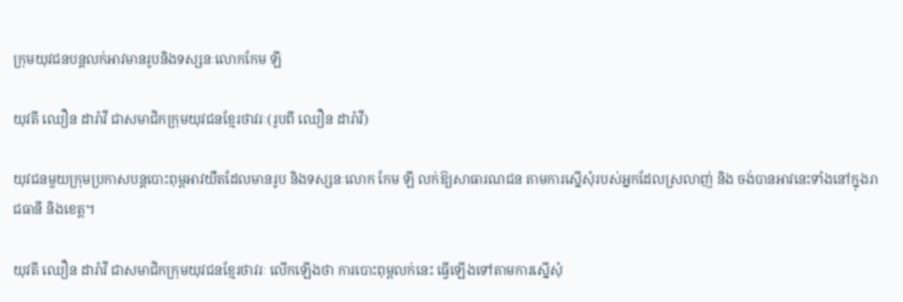ក្រុមយុវជនបន្តលក់អាវមានរូបនិងទស្សនៈលោកកែម ឡី

យុវតី ឈឿន ដារ៉ាវី ជាសមាជិកក្រុមយុវជនខ្មែរថាវរៈ(រូបពី ឈឿន ដារ៉ាវី)

យុវជនមួយក្រុមប្រកាសបន្តបោះពុម្ពអាវយឺតដែលមានរូប និងទស្សនៈលោក កែម ឡី លក់ឱ្យសាធារណជន តាមការស្នើសុំរបស់អ្នកដែលស្រលាញ់ និង ចង់បានអាវនេះទាំងនៅក្នុងរាជធានី និងខេត្ត។

យុវតី ឈឿន ដារ៉ាវី ជាសមាជិកក្រុមយុវជនខ្មែរថាវរៈ លើកឡើងថា ការបោះពុម្ពលក់នេះ ធ្វើឡើងទៅតាមការស្នើសុំ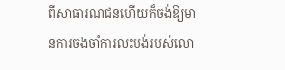ពីសាធារណជនហើយក៏ចង់ឱ្យមានការចងចាំការលះបង់របស់លោ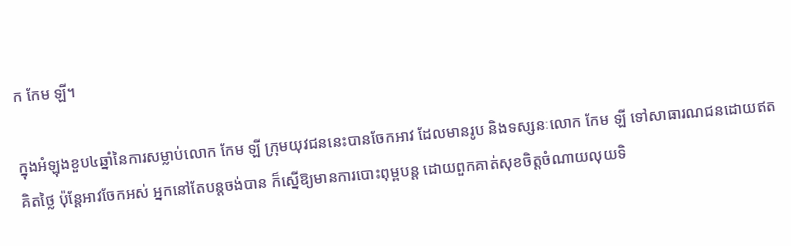ក កែម ឡី។

ក្នុងអំឡុងខួប៤ឆ្នាំនៃការសម្លាប់លោក កែម ឡី ក្រុមយុវជននេះបានចែកអាវ ដែលមានរូប និងទស្សនៈលោក កែម ឡី ទៅសាធារណជនដោយឥតគិតថ្លៃ ប៉ុន្តែអាវចែកអស់ អ្នកនៅតែបន្តចង់បាន ក៏ស្នើឱ្យមានការបោះពុម្ពបន្ត ដោយពួកគាត់សុខចិត្តចំណាយលុយទិ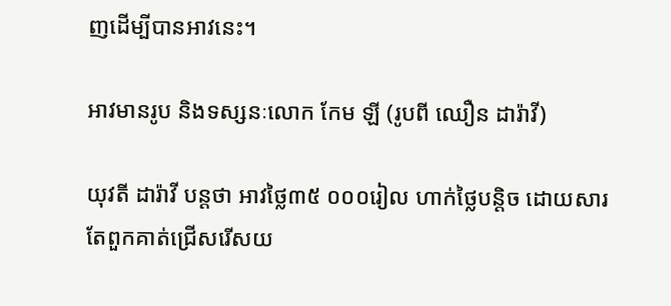ញដើម្បីបានអាវនេះ។

អាវមានរូប និងទស្សនៈលោក កែម ឡី (រូបពី ឈឿន ដារ៉ាវី)

យុវតី ដារ៉ាវី បន្តថា អាវថ្លៃ៣៥ ០០០រៀល ហាក់ថ្លៃបន្តិច ដោយសារតែពួកគាត់ជ្រើសរើសយ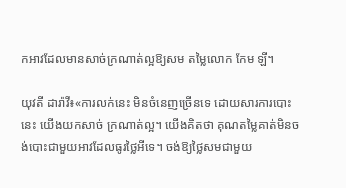កអាវដែលមានសាច់ក្រណាត់ល្អឱ្យសម តម្លៃលោក កែម ឡី។

យុវតី ដារ៉ាវី៖«ការលក់នេះ មិនចំនេញច្រើនទេ ដោយសារការបោះនេះ យើងយកសាច់ ក្រណាត់ល្អ។ យើងគិតថា គុណតម្លៃគាត់មិនចង់បោះជាមួយអាវដែលធូរថ្លៃអីទេ។ ចង់ឱ្យថ្លៃសមជាមួយ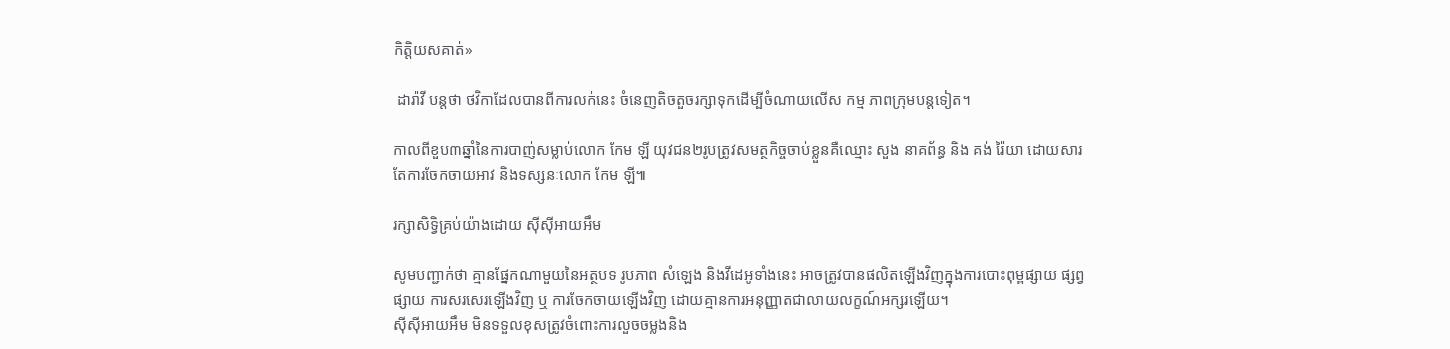កិត្តិយសគាត់»

 ដារ៉ាវី បន្តថា ថវិកាដែលបានពីការលក់នេះ ចំនេញតិចតួចរក្សាទុកដើម្បីចំណាយលើស កម្ម ភាពក្រុមបន្តទៀត។

កាលពីខួប៣ឆ្នាំនៃការបាញ់សម្លាប់លោក កែម ឡី យុវជន២រូបត្រូវសមត្ថកិច្ចចាប់ខ្លួនគឺឈ្មោះ សួង នាគព័ន្ធ និង គង់ រ៉ៃយា ដោយសារតែការចែកចាយអាវ និងទស្សនៈលោក កែម ឡី៕

រក្សាសិទ្វិគ្រប់យ៉ាងដោយ ស៊ីស៊ីអាយអឹម

សូមបញ្ជាក់ថា គ្មានផ្នែកណាមួយនៃអត្ថបទ រូបភាព សំឡេង និងវីដេអូទាំងនេះ អាចត្រូវបានផលិតឡើងវិញក្នុងការបោះពុម្ពផ្សាយ ផ្សព្វផ្សាយ ការសរសេរឡើងវិញ ឬ ការចែកចាយឡើងវិញ ដោយគ្មានការអនុញ្ញាតជាលាយលក្ខណ៍អក្សរឡើយ។
ស៊ីស៊ីអាយអឹម មិនទទួលខុសត្រូវចំពោះការលួចចម្លងនិង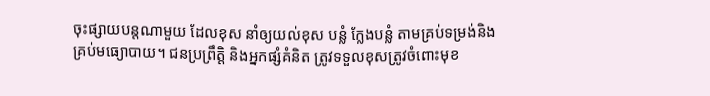ចុះផ្សាយបន្តណាមួយ ដែលខុស នាំឲ្យយល់ខុស បន្លំ ក្លែងបន្លំ តាមគ្រប់ទម្រង់និងគ្រប់មធ្យោបាយ។ ជនប្រព្រឹត្តិ និងអ្នកផ្សំគំនិត ត្រូវទទួលខុសត្រូវចំពោះមុខ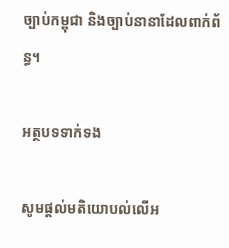ច្បាប់កម្ពុជា និងច្បាប់នានាដែលពាក់ព័ន្ធ។

អត្ថបទទាក់ទង

សូមផ្ដល់មតិយោបល់លើអ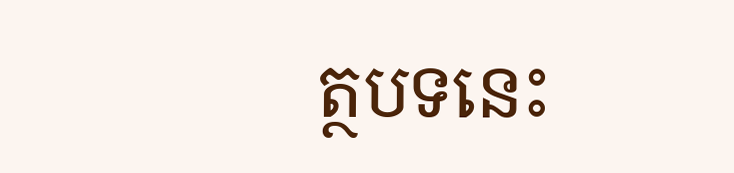ត្ថបទនេះ